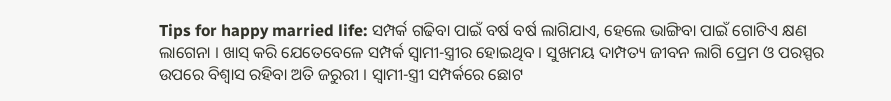Tips for happy married life: ସମ୍ପର୍କ ଗଢିବା ପାଇଁ ବର୍ଷ ବର୍ଷ ଲାଗିଯାଏ, ହେଲେ ଭାଙ୍ଗିବା ପାଇଁ ଗୋଟିଏ କ୍ଷଣ ଲାଗେନା । ଖାସ୍ କରି ଯେତେବେଳେ ସମ୍ପର୍କ ସ୍ବାମୀ-ସ୍ତ୍ରୀର ହୋଇଥିବ । ସୁଖମୟ ଦାମ୍ପତ୍ୟ ଜୀବନ ଲାଗି ପ୍ରେମ ଓ ପରସ୍ପର ଉପରେ ବିଶ୍ବାସ ରହିବା ଅତି ଜରୁରୀ । ସ୍ବାମୀ-ସ୍ତ୍ରୀ ସମ୍ପର୍କରେ ଛୋଟ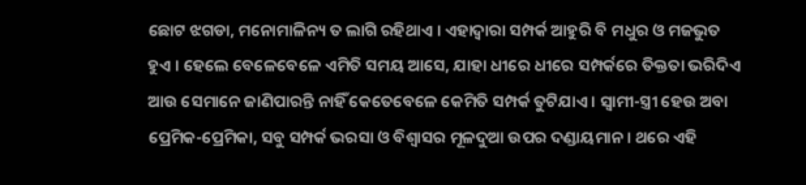ଛୋଟ ଝଗଡା, ମନୋମାଳିନ୍ୟ ତ ଲାଗି ରହିଥାଏ । ଏହାଦ୍ବାରା ସମ୍ପର୍କ ଆହୁରି ବି ମଧୁର ଓ ମଜଭୁତ ହୁଏ । ହେଲେ ବେଳେବେଳେ ଏମିତି ସମୟ ଆସେ, ଯାହା ଧୀରେ ଧୀରେ ସମ୍ପର୍କରେ ତିକ୍ତତା ଭରିଦିଏ ଆଉ ସେମାନେ ଜାଣିପାରନ୍ତି ନାହିଁ କେତେବେଳେ କେମିତି ସମ୍ପର୍କ ତୁଟିଯାଏ । ସ୍ବାମୀ-ସ୍ତ୍ରୀ ହେଉ ଅବା ପ୍ରେମିକ-ପ୍ରେମିକା, ସବୁ ସମ୍ପର୍କ ଭରସା ଓ ବିଶ୍ବାସର ମୂଳଦୁଆ ଉପର ଦଣ୍ଡାୟମାନ । ଥରେ ଏହି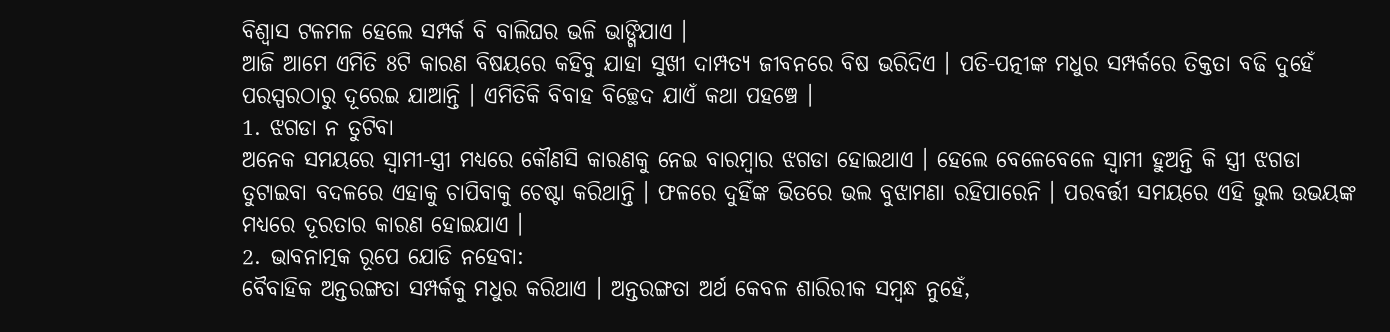ବିଶ୍ବାସ ଟଳମଳ ହେଲେ ସମ୍ପର୍କ ବି ବାଲିଘର ଭଳି ଭାଙ୍ଗିଯାଏ ।
ଆଜି ଆମେ ଏମିତି 8ଟି କାରଣ ବିଷୟରେ କହିବୁ ଯାହା ସୁଖୀ ଦାମ୍ପତ୍ୟ ଜୀବନରେ ବିଷ ଭରିଦିଏ । ପତି-ପତ୍ନୀଙ୍କ ମଧୁର ସମ୍ପର୍କରେ ତିକ୍ତତା ବଢି ଦୁହେଁ ପରସ୍ପରଠାରୁ ଦୂରେଇ ଯାଆନ୍ତି । ଏମିତିକି ବିବାହ ବିଚ୍ଛେଦ ଯାଏଁ କଥା ପହଞ୍ଚେ ।
1. ଝଗଡା ନ ତୁଟିବା
ଅନେକ ସମୟରେ ସ୍ବାମୀ-ସ୍ତ୍ରୀ ମଧ୍ୟରେ କୌଣସି କାରଣକୁ ନେଇ ବାରମ୍ବାର ଝଗଡା ହୋଇଥାଏ । ହେଲେ ବେଳେବେଳେ ସ୍ବାମୀ ହୁଅନ୍ତି କି ସ୍ତ୍ରୀ ଝଗଡା ତୁଟାଇବା ବଦଳରେ ଏହାକୁ ଚାପିବାକୁ ଚେଷ୍ଟା କରିଥାନ୍ତି । ଫଳରେ ଦୁହିଁଙ୍କ ଭିତରେ ଭଲ ବୁଝାମଣା ରହିପାରେନି । ପରବର୍ତ୍ତୀ ସମୟରେ ଏହି ଭୁଲ ଉଭୟଙ୍କ ମଧ୍ୟରେ ଦୂରତାର କାରଣ ହୋଇଯାଏ ।
2. ଭାବନାତ୍ମକ ରୂପେ ଯୋଡି ନହେବା:
ବୈବାହିକ ଅନ୍ତରଙ୍ଗତା ସମ୍ପର୍କକୁ ମଧୁର କରିଥାଏ । ଅନ୍ତରଙ୍ଗତା ଅର୍ଥ କେବଳ ଶାରିରୀକ ସମ୍ବନ୍ଧ ନୁହେଁ,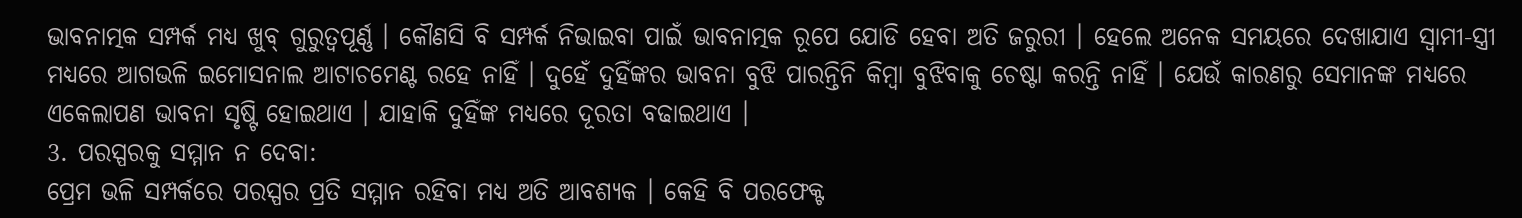ଭାବନାତ୍ମକ ସମ୍ପର୍କ ମଧ୍ୟ ଖୁବ୍ ଗୁରୁତ୍ବପୂର୍ଣ୍ଣ । କୌଣସି ବି ସମ୍ପର୍କ ନିଭାଇବା ପାଇଁ ଭାବନାତ୍ମକ ରୂପେ ଯୋଡି ହେବା ଅତି ଜରୁରୀ । ହେଲେ ଅନେକ ସମୟରେ ଦେଖାଯାଏ ସ୍ବାମୀ-ସ୍ତ୍ରୀ ମଧ୍ୟରେ ଆଗଭଳି ଇମୋସନାଲ ଆଟାଚମେଣ୍ଟ ରହେ ନାହିଁ । ଦୁହେଁ ଦୁହିଁଙ୍କର ଭାବନା ବୁଝି ପାରନ୍ତିନି କିମ୍ବା ବୁଝିବାକୁ ଚେଷ୍ଟା କରନ୍ତି ନାହିଁ । ଯେଉଁ କାରଣରୁ ସେମାନଙ୍କ ମଧ୍ୟରେ ଏକେଲାପଣ ଭାବନା ସୃଷ୍ଟି ହୋଇଥାଏ । ଯାହାକି ଦୁହିଁଙ୍କ ମଧ୍ୟରେ ଦୂରତା ବଢାଇଥାଏ ।
3. ପରସ୍ପରକୁ ସମ୍ମାନ ନ ଦେବା:
ପ୍ରେମ ଭଳି ସମ୍ପର୍କରେ ପରସ୍ପର ପ୍ରତି ସମ୍ମାନ ରହିବା ମଧ୍ୟ ଅତି ଆବଶ୍ୟକ । କେହି ବି ପରଫେକ୍ଟ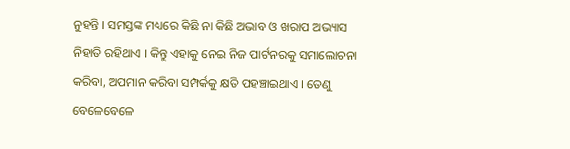ନୁହନ୍ତି । ସମସ୍ତଙ୍କ ମଧ୍ୟରେ କିଛି ନା କିଛି ଅଭାବ ଓ ଖରାପ ଅଭ୍ୟାସ ନିହାତି ରହିଥାଏ । କିନ୍ତୁ ଏହାକୁ ନେଇ ନିଜ ପାର୍ଟନରକୁ ସମାଲୋଚନା କରିବା, ଅପମାନ କରିବା ସମ୍ପର୍କକୁ କ୍ଷତି ପହଞ୍ଚାଇଥାଏ । ତେଣୁ ବେଳେବେଳେ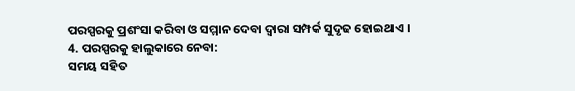ପରସ୍ପରକୁ ପ୍ରଶଂସା କରିବା ଓ ସମ୍ମାନ ଦେବା ଦ୍ବାରା ସମ୍ପର୍କ ସୁଦୃଢ ହୋଇଥାଏ ।
4. ପରସ୍ପରକୁ ହାଲୁକାରେ ନେବା:
ସମୟ ସହିତ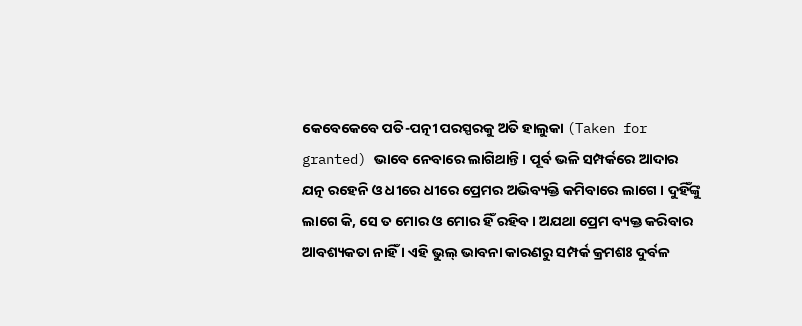କେବେକେବେ ପତି-ପତ୍ନୀ ପରସ୍ପରକୁ ଅତି ହାଲୁକା (Taken for granted) ଭାବେ ନେବାରେ ଲାଗିଥାନ୍ତି । ପୂର୍ବ ଭଳି ସମ୍ପର୍କରେ ଆଦାର ଯତ୍ନ ରହେନି ଓ ଧୀରେ ଧୀରେ ପ୍ରେମର ଅଭିବ୍ୟକ୍ତି କମିବାରେ ଲାଗେ । ଦୁହିଁଙ୍କୁ ଲାଗେ କି, ସେ ତ ମୋର ଓ ମୋର ହିଁ ରହିବ । ଅଯଥା ପ୍ରେମ ବ୍ୟକ୍ତ କରିବାର ଆବଶ୍ୟକତା ନାହିଁ । ଏହି ଭୁଲ୍ ଭାବନା କାରଣରୁ ସମ୍ପର୍କ କ୍ରମଶଃ ଦୁର୍ବଳ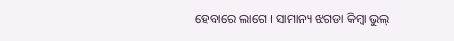ହେବାରେ ଲାଗେ । ସାମାନ୍ୟ ଝଗଡା କିମ୍ବା ଭୁଲ୍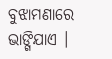ବୁଝାମଣାରେ ଭାଙ୍ଗିଯାଏ ।